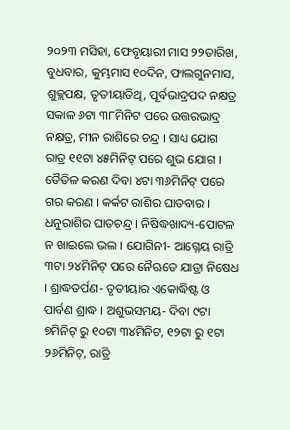୨୦୨୩ ମସିହା, ଫେବୃୟାରୀ ମାସ ୨୨ତାରିଖ, ବୁଧବାର, କୁମ୍ଭମାସ ୧୦ଦିନ, ଫାଲଗୁନମାସ, ଶୁକ୍ଲପକ୍ଷ, ତୃତୀୟାତିଥି, ପୂର୍ବଭାଦ୍ରପଦ ନକ୍ଷତ୍ର ସକାଳ ୬ଟା ୩୮ମିନିଟ ପରେ ଉତ୍ତରଭାଦ୍ର ନକ୍ଷତ୍ର, ମୀନ ରାଶିରେ ଚନ୍ଦ୍ର । ସାଧ୍ୟ ଯୋଗ ରାତ୍ର ୧୧ଟା ୪୫ମିନିଟ୍ ପରେ ଶୁଭ ଯୋଗ । ତୈତିଳ କରଣ ଦିବା ୪ଟା ୩୬ମିନିଟ୍ ପରେ ଗର କରଣ । କର୍କଟ ରାଶିର ଘାତବାର । ଧନୁରାଶିର ଘାତଚନ୍ଦ୍ର । ନିଷିଦ୍ଧଖାଦ୍ୟ-ପୋଟଳ ନ ଖାଇଲେ ଭଲ । ଯୋଗିନୀ- ଆଗ୍ନେୟ ରାତ୍ରି ୩ଟା ୨୪ମିନିଟ୍ ପରେ ନୈଋତେ ଯାତ୍ରା ନିଷେଧ । ଶ୍ରାଦ୍ଧତର୍ପଣ- ତୃତୀୟାର ଏକୋଦ୍ଧିଷ୍ଟ ଓ ପାର୍ବଣ ଶ୍ରାଦ୍ଧ । ଅଶୁଭସମୟ- ଦିବା ୯ଟା ୭ମିନିଟ୍ ରୁ ୧୦ଟା ୩୪ମିନିଟ, ୧୨ଟା ରୁ ୧ଟା ୨୬ମିନିଟ୍, ରାତ୍ରି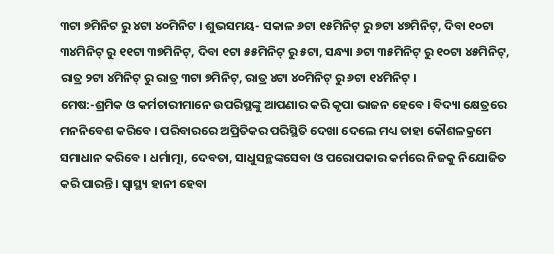୩ଟା ୭ମିନିଟ ରୁ ୪ଟା ୪୦ମିନିଟ । ଶୁଭସମୟ- ସକାଳ ୬ଟା ୧୫ମିନିଟ୍ ରୁ ୭ଟା ୪୭ମିନିଟ୍, ଦିବା ୧୦ଟା ୩୪ମିନିଟ୍ ରୁ ୧୧ଟା ୩୭ମିନିଟ୍, ଦିବା ୧ଟା ୫୫ମିନିଟ୍ ରୁ ୫ଟା, ସନ୍ଧ୍ୟା ୬ଟା ୩୫ମିନିଟ୍ ରୁ ୧୦ଟା ୪୫ମିନିଟ୍, ରାତ୍ର ୨ଟା ୪ମିନିଟ୍ ରୁ ରାତ୍ର ୩ଟା ୭ମିନିଟ୍, ରାତ୍ର ୪ଟା ୪୦ମିନିଟ୍ ରୁ ୬ଟା ୧୪ମିନିଟ୍ ।
ମେଷ:-ଶ୍ରମିକ ଓ କର୍ମଚାରୀମାନେ ଉପରିସ୍ଥଙ୍କୁ ଆପଣାର କରି କୃପା ଭାଜନ ହେବେ । ବିଦ୍ୟା କ୍ଷେତ୍ରରେ ମନନିବେଶ କରିବେ । ପରିବାରରେ ଅପ୍ରିତିକର ପରିସ୍ଥିତି ଦେଖା ଦେଲେ ମଧ୍ୟ ତାହା କୌଶଳକ୍ରମେ ସମାଧାନ କରିବେ । ଧର୍ମାତ୍ମା, ଦେବତା, ସାଧୁସନ୍ଥଙ୍କସେବା ଓ ପରୋପକାର କର୍ମରେ ନିଜକୁ ନିଯୋଜିତ କରି ପାରନ୍ତି । ସ୍ୱାସ୍ଥ୍ୟ ହାନୀ ହେବା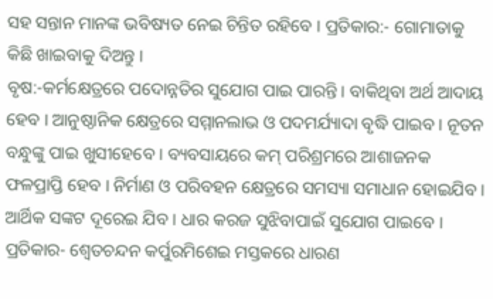ସହ ସନ୍ତାନ ମାନଙ୍କ ଭବିଷ୍ୟତ ନେଇ ଚିନ୍ତିତ ରହିବେ । ପ୍ରତିକାର:- ଗୋମାତାକୁ କିଛି ଖାଇବାକୁ ଦିଅନ୍ତୁ ।
ବୃଷ:-କର୍ମକ୍ଷେତ୍ରରେ ପଦୋନ୍ନତିର ସୁଯୋଗ ପାଇ ପାରନ୍ତି । ବାକିଥିବା ଅର୍ଥ ଆଦାୟ ହେବ । ଆନୁଷ୍ଠାନିକ କ୍ଷେତ୍ରରେ ସମ୍ମାନଲାଭ ଓ ପଦମର୍ଯ୍ୟାଦା ବୃଦ୍ଧି ପାଇବ । ନୂତନ ବନ୍ଧୁଙ୍କୁ ପାଇ ଖୁସୀହେବେ । ବ୍ୟବସାୟରେ କମ୍ ପରିଶ୍ରମରେ ଆଶାଜନକ ଫଳପ୍ରାପ୍ତି ହେବ । ନିର୍ମାଣ ଓ ପରିବହନ କ୍ଷେତ୍ରରେ ସମସ୍ୟା ସମାଧାନ ହୋଇଯିବ । ଆର୍ଥିକ ସଙ୍କଟ ଦୂରେଇ ଯିବ । ଧାର କରଜ ସୁଝିବାପାଇଁ ସୁଯୋଗ ପାଇବେ । ପ୍ରତିକାର- ଶ୍ଵେତଚନ୍ଦନ କର୍ପୁରମିଶେଇ ମସ୍ତକରେ ଧାରଣ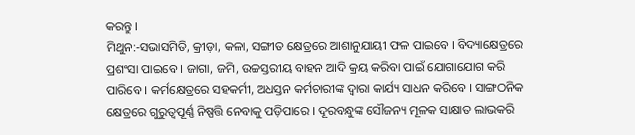କରନ୍ତୁ ।
ମିଥୁନ:-ସଭାସମିତି, କ୍ରୀଡ଼ା, କଳା, ସଙ୍ଗୀତ କ୍ଷେତ୍ରରେ ଆଶାନୁଯାୟୀ ଫଳ ପାଇବେ । ବିଦ୍ୟାକ୍ଷେତ୍ରରେ ପ୍ରଶଂସା ପାଇବେ । ଜାଗା, ଜମି, ଉଚ୍ଚସ୍ତରୀୟ ବାହନ ଆଦି କ୍ରୟ କରିବା ପାଇଁ ଯୋଗାଯୋଗ କରି ପାରିବେ । କର୍ମକ୍ଷେତ୍ରରେ ସହକର୍ମୀ, ଅଧସ୍ତନ କର୍ମଚାରୀଙ୍କ ଦ୍ୱାରା କାର୍ଯ୍ୟ ସାଧନ କରିବେ । ସାଙ୍ଗଠନିକ କ୍ଷେତ୍ରରେ ଗୁରୁତ୍ୱପୂର୍ଣ୍ଣ ନିଷ୍ପତ୍ତି ନେବାକୁ ପଡ଼ିପାରେ । ଦୂରବନ୍ଧୁଙ୍କ ସୌଜନ୍ୟ ମୂଳକ ସାକ୍ଷାତ ଲାଭକରି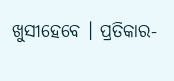ଖୁସୀହେବେ । ପ୍ରତିକାର-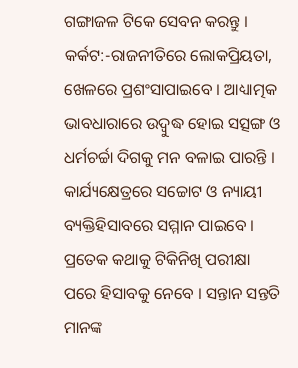ଗଙ୍ଗାଜଳ ଟିକେ ସେବନ କରନ୍ତୁ ।
କର୍କଟ:-ରାଜନୀତିରେ ଲୋକପ୍ରିୟତା, ଖେଳରେ ପ୍ରଶଂସାପାଇବେ । ଆଧ୍ୟାତ୍ମକ ଭାବଧାରାରେ ଉଦ୍ବୁଦ୍ଧ ହୋଇ ସତ୍ସଙ୍ଗ ଓ ଧର୍ମଚର୍ଚ୍ଚା ଦିଗକୁ ମନ ବଳାଇ ପାରନ୍ତି । କାର୍ଯ୍ୟକ୍ଷେତ୍ରରେ ସଚ୍ଚୋଟ ଓ ନ୍ୟାୟୀ ବ୍ୟକ୍ତିହିସାବରେ ସମ୍ମାନ ପାଇବେ । ପ୍ରତେକ କଥାକୁ ଟିକିନିଖି ପରୀକ୍ଷା ପରେ ହିସାବକୁ ନେବେ । ସନ୍ତାନ ସନ୍ତତି ମାନଙ୍କ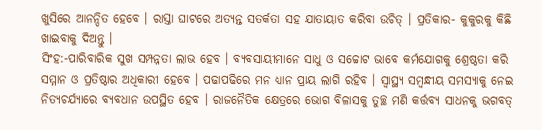ଖୁସିରେ ଆନନ୍ଦିତ ହେବେ । ରାସ୍ତା ଘାଟରେ ଅତ୍ୟନ୍ତ ସତର୍କତା ସହ ଯାତାୟାତ କରିବା ଉଚିତ୍ । ପ୍ରତିକାର- କୁକୁରକୁ କିଛି ଖାଇବାକୁ ଦିଅନ୍ତୁ ।
ସିଂହ:-ପାରିବାରିକ ସୁଖ ସମ୍ପନ୍ନତା ଲାଭ ହେବ । ବ୍ୟବସାୟୀମାନେ ସାଧୁ ଓ ସଚ୍ଚୋଟ ଭାବେ କର୍ମଯୋଗକୁ ଶ୍ରେଷ୍ଠତା କରି ସମ୍ମାନ ଓ ପ୍ରତିଷ୍ଠାର ଅଧିକାରୀ ହେବେ । ପଢାପଢିରେ ମନ ଧ୍ୟାନ ପ୍ରାୟ ଲାଗି ରହିବ । ସ୍ୱାସ୍ଥ୍ୟ ସମ୍ବନ୍ଧୀୟ ସମସ୍ୟାକୁ ନେଇ ନିତ୍ୟଚର୍ଯ୍ୟାରେ ବ୍ୟବଧାନ ଉପସ୍ଥିତ ହେବ । ରାଜନୈତିକ କ୍ଷେତ୍ରରେ ଭୋଗ ବିଳାସକୁ ତୁଚ୍ଛ ମଣି କର୍ତ୍ତବ୍ୟ ସାଧନକୁ ଭଗବତ୍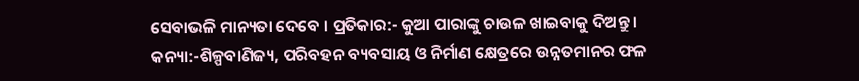ସେବାଭଳି ମାନ୍ୟତା ଦେବେ । ପ୍ରତିକାର:- କୁଆ ପାରାଙ୍କୁ ଚାଉଳ ଖାଇବାକୁ ଦିଅନ୍ତୁ ।
କନ୍ୟା:-ଶିଳ୍ପବାଣିଜ୍ୟ, ପରିବହନ ବ୍ୟବସାୟ ଓ ନିର୍ମାଣ କ୍ଷେତ୍ରରେ ଉନ୍ନତମାନର ଫଳ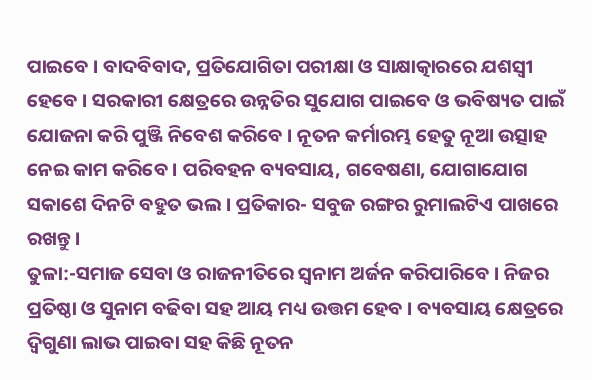ପାଇବେ । ବାଦବିବାଦ, ପ୍ରତିଯୋଗିତା ପରୀକ୍ଷା ଓ ସାକ୍ଷାତ୍କାରରେ ଯଶସ୍ୱୀ ହେବେ । ସରକାରୀ କ୍ଷେତ୍ରରେ ଉନ୍ନତିର ସୁଯୋଗ ପାଇବେ ଓ ଭବିଷ୍ୟତ ପାଇଁ ଯୋଜନା କରି ପୁଞ୍ଜି ନିବେଶ କରିବେ । ନୂତନ କର୍ମାରମ୍ଭ ହେତୁ ନୂଆ ଉତ୍ସାହ ନେଇ କାମ କରିବେ । ପରିବହନ ବ୍ୟବସାୟ, ଗବେଷଣା, ଯୋଗାଯୋଗ ସକାଶେ ଦିନଟି ବହୁତ ଭଲ । ପ୍ରତିକାର- ସବୁଜ ରଙ୍ଗର ରୁମାଲଟିଏ ପାଖରେ ରଖନ୍ତୁ ।
ତୁଳା:-ସମାଜ ସେବା ଓ ରାଜନୀତିରେ ସ୍ଵନାମ ଅର୍ଜନ କରିପାରିବେ । ନିଜର ପ୍ରତିଷ୍ଠା ଓ ସୁନାମ ବଢିବା ସହ ଆୟ ମଧ୍ୟ ଉତ୍ତମ ହେବ । ବ୍ୟବସାୟ କ୍ଷେତ୍ରରେ ଦ୍ଵିଗୁଣା ଲାଭ ପାଇବା ସହ କିଛି ନୂତନ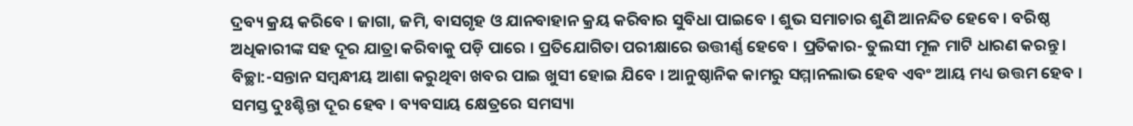ଦ୍ରବ୍ୟ କ୍ରୟ କରିବେ । ଜାଗା, ଜମି, ବାସଗୃହ ଓ ଯାନବାହାନ କ୍ରୟ କରିବାର ସୁବିଧା ପାଇବେ । ଶୁଭ ସମାଚାର ଶୁଣି ଆନନ୍ଦିତ ହେବେ । ବରିଷ୍ଠ ଅଧିକାରୀଙ୍କ ସହ ଦୂର ଯାତ୍ରା କରିବାକୁ ପଡ଼ି ପାରେ । ପ୍ରତିଯୋଗିତା ପରୀକ୍ଷାରେ ଉତ୍ତୀର୍ଣ୍ଣ ହେବେ । ପ୍ରତିକାର- ତୁଲସୀ ମୂଳ ମାଟି ଧାରଣ କରନ୍ତୁ ।
ବିଚ୍ଛା:-ସନ୍ତାନ ସମ୍ବନ୍ଧୀୟ ଆଶା କରୁଥିବା ଖବର ପାଇ ଖୁସୀ ହୋଇ ଯିବେ । ଆନୁଷ୍ଠାନିକ କାମରୁ ସମ୍ମାନଲାଭ ହେବ ଏବଂ ଆୟ ମଧ୍ୟ ଉତ୍ତମ ହେବ । ସମସ୍ତ ଦୁଃଶ୍ଚିନ୍ତା ଦୂର ହେବ । ବ୍ୟବସାୟ କ୍ଷେତ୍ରରେ ସମସ୍ୟା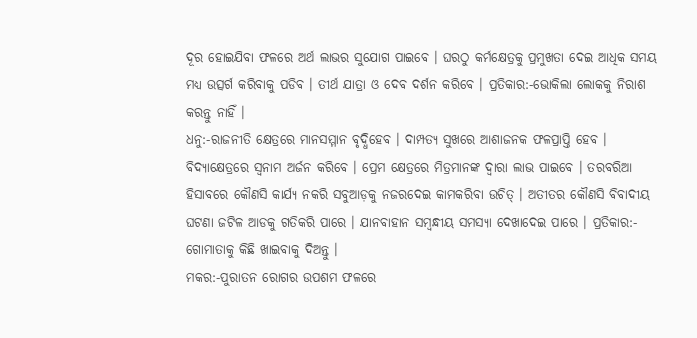ଦୂର ହୋଇଯିବା ଫଳରେ ଅର୍ଥ ଲାଭର ସୁଯୋଗ ପାଇବେ । ଘରଠୁ କର୍ମକ୍ଷେତ୍ରକୁ ପ୍ରମୁଖତା ଦେଇ ଆଧିକ ସମୟ ମଧ୍ୟ ଉତ୍ସର୍ଗ କରିବାକୁ ପଡିବ । ତୀର୍ଥ ଯାତ୍ରା ଓ ଦେବ ଦର୍ଶନ କରିବେ । ପ୍ରତିକାର:-ଭୋକିଲା ଲୋକକୁ ନିରାଶ କରନ୍ତୁ ନାହିଁ ।
ଧନୁ:-ରାଜନୀତି କ୍ଷେତ୍ରରେ ମାନସମ୍ମାନ ବୃଦ୍ଧିହେବ । ଦାମ୍ପତ୍ୟ ସୁଖରେ ଆଶାଜନକ ଫଳପ୍ରାପ୍ତି ହେବ । ବିଦ୍ୟାକ୍ଷେତ୍ରରେ ସ୍ୱନାମ ଅର୍ଜନ କରିବେ । ପ୍ରେମ କ୍ଷେତ୍ରରେ ମିତ୍ରମାନଙ୍କ ଦ୍ଵାରା ଲାଭ ପାଇବେ । ତରବରିଆ ହିସାବରେ କୌଣସି କାର୍ଯ୍ୟ ନକରି ସବୁଆଡ଼କୁ ନଜରଦେଇ କାମକରିବା ଉଚିତ୍ । ଅତୀତର କୌଣସି ବିବାଦୀୟ ଘଟଣା ଜଟିଳ ଆଡକୁ ଗତିକରି ପାରେ । ଯାନବାହାନ ସମ୍ବନ୍ଧୀୟ ସମସ୍ୟା ଦେଖାଦେଇ ପାରେ । ପ୍ରତିକାର:- ଗୋମାତାକୁ କିଛି ଖାଇବାକୁ ଦିଅନ୍ତୁ ।
ମକର:-ପୁରାତନ ରୋଗର ଉପଶମ ଫଳରେ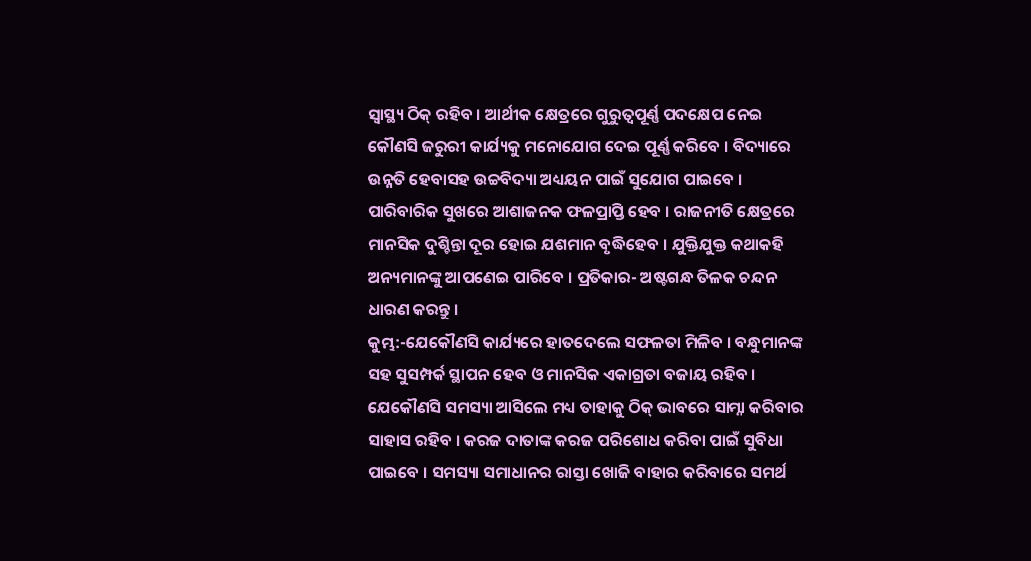ସ୍ୱାସ୍ଥ୍ୟ ଠିକ୍ ରହିବ । ଆର୍ଥୀକ କ୍ଷେତ୍ରରେ ଗୁରୁତ୍ୱପୂର୍ଣ୍ଣ ପଦକ୍ଷେପ ନେଇ କୌଣସି ଜରୁରୀ କାର୍ଯ୍ୟକୁ ମନୋଯୋଗ ଦେଇ ପୂର୍ଣ୍ଣ କରିବେ । ବିଦ୍ୟାରେ ଉନ୍ନତି ହେବାସହ ଉଚ୍ଚବିଦ୍ୟା ଅଧ୍ୟୟନ ପାଇଁ ସୁଯୋଗ ପାଇବେ । ପାରିବାରିକ ସୁଖରେ ଆଶାଜନକ ଫଳପ୍ରାପ୍ତି ହେବ । ରାଜନୀତି କ୍ଷେତ୍ରରେ ମାନସିକ ଦୁଶ୍ଚିନ୍ତା ଦୂର ହୋଇ ଯଶମାନ ବୃଦ୍ଧିହେବ । ଯୁକ୍ତିଯୁକ୍ତ କଥାକହି ଅନ୍ୟମାନଙ୍କୁ ଆପଣେଇ ପାରିବେ । ପ୍ରତିକାର- ଅଷ୍ଟଗନ୍ଧ ତିଳକ ଚନ୍ଦନ ଧାରଣ କରନ୍ତୁ ।
କୁମ୍ଭ:-ଯେକୌଣସି କାର୍ଯ୍ୟରେ ହାତଦେଲେ ସଫଳତା ମିଳିବ । ବନ୍ଧୁମାନଙ୍କ ସହ ସୁସମ୍ପର୍କ ସ୍ଥାପନ ହେବ ଓ ମାନସିକ ଏକାଗ୍ରତା ବଜାୟ ରହିବ । ଯେକୌଣସି ସମସ୍ୟା ଆସିଲେ ମଧ୍ୟ ତାହାକୁ ଠିକ୍ ଭାବରେ ସାମ୍ନା କରିବାର ସାହାସ ରହିବ । କରଜ ଦାତାଙ୍କ କରଜ ପରିଶୋଧ କରିବା ପାଇଁ ସୁବିଧା ପାଇବେ । ସମସ୍ୟା ସମାଧାନର ରାସ୍ତା ଖୋଜି ବାହାର କରିବାରେ ସମର୍ଥ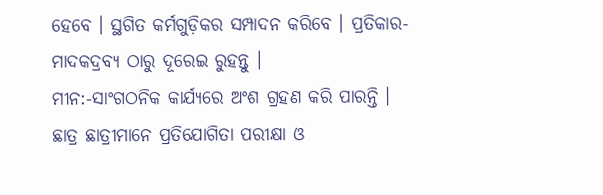ହେବେ । ସ୍ଥଗିତ କର୍ମଗୁଡ଼ିକର ସମ୍ପାଦନ କରିବେ । ପ୍ରତିକାର-ମାଦକଦ୍ରବ୍ୟ ଠାରୁ ଦୂରେଇ ରୁହନ୍ତୁ ।
ମୀନ:-ସାଂଗଠନିକ କାର୍ଯ୍ୟରେ ଅଂଶ ଗ୍ରହଣ କରି ପାରନ୍ତି । ଛାତ୍ର ଛାତ୍ରୀମାନେ ପ୍ରତିଯୋଗିତା ପରୀକ୍ଷା ଓ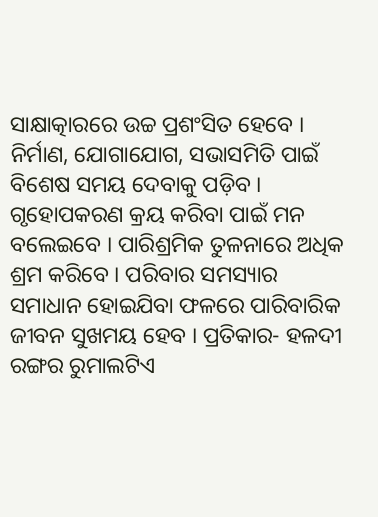ସାକ୍ଷାତ୍କାରରେ ଉଚ୍ଚ ପ୍ରଶଂସିତ ହେବେ । ନିର୍ମାଣ, ଯୋଗାଯୋଗ, ସଭାସମିତି ପାଇଁ ବିଶେଷ ସମୟ ଦେବାକୁ ପଡ଼ିବ । ଗୃହୋପକରଣ କ୍ରୟ କରିବା ପାଇଁ ମନ ବଲେଇବେ । ପାରିଶ୍ରମିକ ତୁଳନାରେ ଅଧିକ ଶ୍ରମ କରିବେ । ପରିବାର ସମସ୍ୟାର ସମାଧାନ ହୋଇଯିବା ଫଳରେ ପାରିବାରିକ ଜୀବନ ସୁଖମୟ ହେବ । ପ୍ରତିକାର- ହଳଦୀ ରଙ୍ଗର ରୁମାଲଟିଏ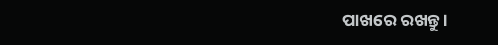ପାଖରେ ରଖନ୍ତୁ ।